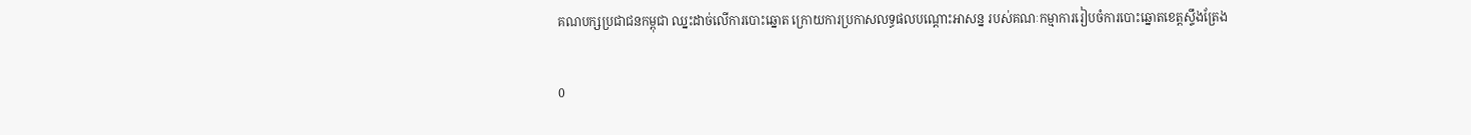គណបក្សប្រជាជនកម្ពុជា ឈ្នះដាច់លើការបោះឆ្នោត ក្រោយការប្រកាសលទ្ធផលបណ្តោះអាសន្ន របស់គណៈកម្មាការរៀបចំការបោះឆ្នោតខេត្តស្ទឹងត្រែង

0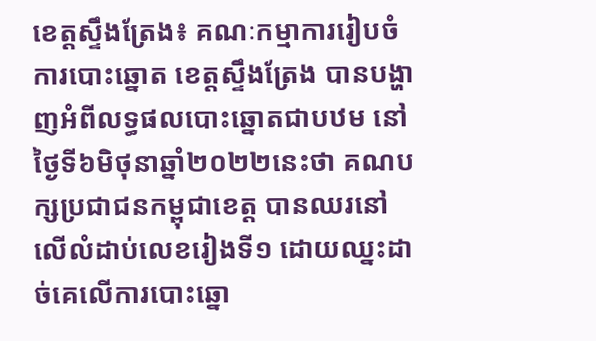ខេត្តស្ទឹងត្រែង៖ គណៈកម្មាការរៀបចំការបោះឆ្នោត ខេត្តស្ទឹងត្រែង បានបង្ហាញអំពីលទ្ធផលបោះឆ្នោតជាបឋម នៅថ្ងៃទី៦មិថុនាឆ្នាំ២០២២នេះថា គណបក្សប្រជាជនកម្ពុជាខេត្ត បានឈរនៅលើលំដាប់លេខរៀងទី១ ដោយឈ្នះដាច់គេលើការបោះឆ្នោ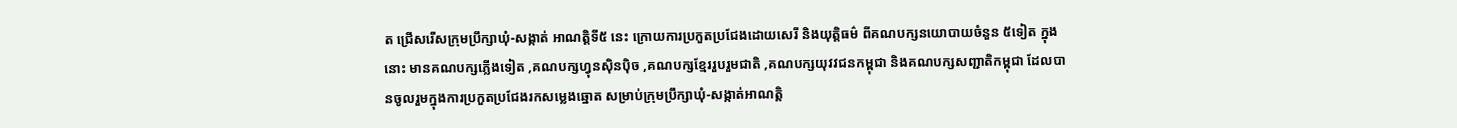ត ជ្រើសរើសក្រុមប្រឹក្សាឃុំ-សង្កាត់ អាណត្តិទី៥ នេះ ក្រោយការប្រកួតប្រជែងដោយសេរី និងយុត្តិធម៌ ពីគណបក្សនយោបាយចំនួន ៥ទៀត ក្នុងនោះ មានគណបក្សភ្លើងទៀត ,គណបក្សហ្វុនស៊ិនប៉ិច ,គណបក្សខ្មែររួបរួមជាតិ ,គណបក្សយុវវជនកម្ពុជា និងគណបក្សសញ្ជាតិកម្ពុជា ដែលបានចូលរួមក្នុងការប្រកួតប្រជែងរកសម្លេងឆ្នោត សម្រាប់ក្រុមប្រឹក្សាឃុំ-សង្កាត់អាណត្តិ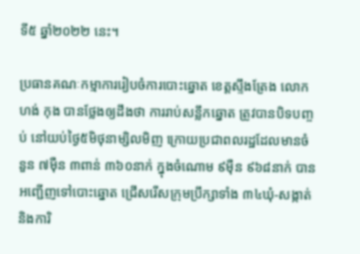ទី៥ ឆ្នាំ២០២២ នេះ។

ប្រធានគណៈកម្មាការរៀបចំការបោះឆ្នោត ខេត្តស្ទឹងត្រែង លោក ហង់ កុង បានថ្លែងឲ្យដឹងថា ការរាប់សន្លឹកឆ្នោត ត្រូវបានបិទបញ្ចប់ នៅយប់ថ្ងៃ៥មិថុនាម្សិលមិញ ក្រោយប្រជាពលរដ្ឋដែលមានចំនួន ៧ម៉ឺន ៣ពាន់ ៣៦០នាក់ ក្នុងចំណោម ៩ម៉ឺន ៩៦៨នាក់ បានអញ្ជើញទៅបោះឆ្នោត ជ្រើសរើសក្រុមប្រឹក្សាទាំង ៣៤ឃុំ-សង្កាត់ និងការិ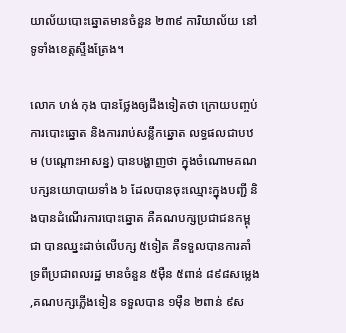យាល័យបោះឆ្នោតមានចំនួន ២៣៩ ការិយាល័យ នៅទូទាំងខេត្តស្ទឹងត្រែង។

លោក ហង់ កុង បានថ្លែងឲ្យដឹងទៀតថា ក្រោយបញ្ចប់ការបោះឆ្នោត និងការរាប់សន្លឹកឆ្នោត លទ្ធផលជាបឋម (បណ្តោះអាសន្ន) បានបង្ហាញថា ក្នុងចំណោមគណបក្សនយោបាយទាំង ៦ ដែលបានចុះឈ្មោះក្នុងបញ្ជី និងបានដំណើរការបោះឆ្នោត គឺគណបក្សប្រជាជនកម្ពុជា បានឈ្នះដាច់លើបក្ស ៥ទៀត គឺទទួលបានការគាំទ្រពីប្រជាពលរដ្ឋ មានចំនួន ៥ម៉ឺន ៥ពាន់ ៨៩៨សម្លេង ,គណបក្សភ្លើងទៀន ទទួលបាន ១ម៉ឺន ២ពាន់ ៩ស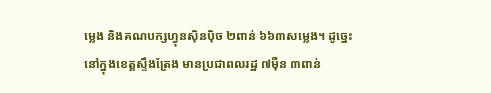ម្លេង និងគណបក្សហ្វុនស៊ិនប៉ិច ២ពាន់ ៦៦៣សម្លេង។ ដូច្នេះ នៅក្នុងខេត្តស្ទឹងត្រែង មានប្រជាពលរដ្ឋ ៧ម៉ឺន ៣ពាន់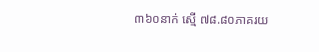៣៦០នាក់ ស្មើ ៧៨.៨០ភាគរយ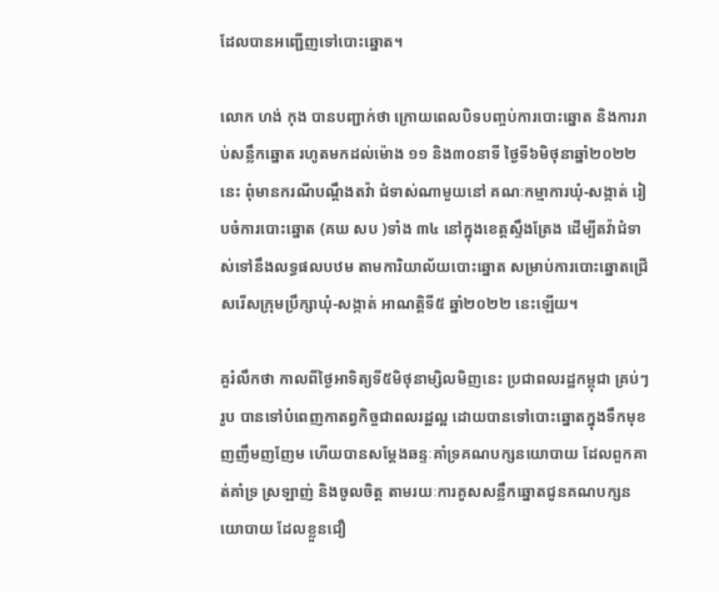ដែលបានអញ្ជើញទៅបោះឆ្នោត។

លោក ហង់ កុង បានបញ្ជាក់ថា ក្រោយពេលបិទបញ្ចប់ការបោះឆ្នោត និងការរាប់សន្លឹកឆ្នោត រហូតមកដល់ម៉ោង ១១ និង៣០នាទី ថ្ងៃទី៦មិថុនាឆ្នាំ២០២២នេះ ពុំមានករណីបណ្តឹងតវ៉ា ជំទាស់ណាមួយនៅ គណៈកម្មាការឃុំ-សង្កាត់ រៀបចំការបោះឆ្នោត (គឃ សប )ទាំង ៣៤ នៅក្នុងខេត្តស្ទឹងត្រែង ដើម្បីតវ៉ាជំទាស់ទៅនឹងលទ្ធផលបឋម តាមការិយាល័យបោះឆ្នោត សម្រាប់ការបោះឆ្នោតជ្រើសរើសក្រុមប្រឹក្សាឃុំ-សង្កាត់ អាណត្តិទី៥ ឆ្នាំ២០២២ នេះឡើយ។

គួរំលឹកថា កាលពីថ្ងៃអាទិត្យទី៥មិថុនាម្សិលមិញនេះ ប្រជាពលរដ្ឋកម្ពុជា គ្រប់ៗរូប បានទៅបំពេញកាតព្វកិច្ចជាពលរដ្ឋល្អ ដោយបានទៅបោះឆ្នោតក្នុងទឹកមុខញញឹមញញែម ហើយបានសម្តែងឆន្ទៈគាំទ្រគណបក្សនយោបាយ ដែលពួកគាត់គាំទ្រ ស្រឡាញ់ និងចូលចិត្ត តាមរយៈការគូសសន្លឹកឆ្នោតជូនគណបក្សនយោបាយ ដែលខ្លួនជឿ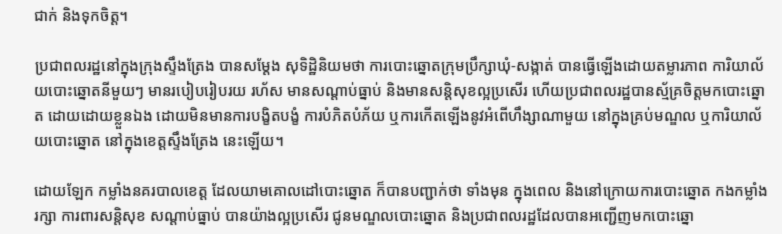ជាក់ និងទុកចិត្ត។

ប្រជាពលរដ្ឋនៅក្នុងក្រុងស្ទឹងត្រែង បានសម្តែង សុទិដ្ឋិនិយមថា ការបោះឆ្នោតក្រុមប្រឹក្សាឃុំ-សង្កាត់ បានធ្វើឡើងដោយតម្លារភាព ការិយាល័យបោះឆ្នោតនីមួយៗ មានរបៀបរៀបរយ រហ័ស មានសណ្តាប់ធ្នាប់ និងមានសន្តិសុខល្អប្រសើរ ហើយប្រជាពលរដ្ឋបានស្ម័គ្រចិត្តមកបោះឆ្នោត ដោយដោយខ្លួនឯង ដោយមិនមានការបង្ខិតបង្ខំ ការបំភិតបំភ័យ ឬការកើតឡើងនូវអំពើហឹង្សាណាមួយ នៅក្នុងគ្រប់មណ្ឌល ឬការិយាល័យបោះឆ្នោត នៅក្នុងខេត្តស្ទឹងត្រែង នេះឡើយ។

ដោយឡែក កម្លាំងនគរបាលខេត្ត ដែលយាមគោលដៅបោះឆ្នោត ក៏បានបញ្ជាក់ថា ទាំងមុន ក្នុងពេល និងនៅក្រោយការបោះឆ្នោត កងកម្លាំងរក្សា ការពារសន្តិសុខ សណ្តាប់ធ្នាប់ បានយ៉ាងល្អប្រសើរ ជូនមណ្ឌលបោះឆ្នោត និងប្រជាពលរដ្ឋដែលបានអញ្ជើញមកបោះឆ្នោ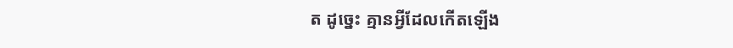ត ដូច្នេះ គ្មានអ្វីដែលកើតឡើង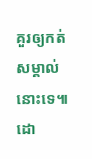គួរឲ្យកត់សម្គាល់នោះទេ៕ ដោ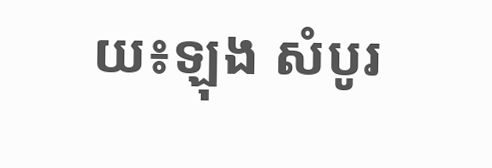យ៖ឡុង សំបូរ